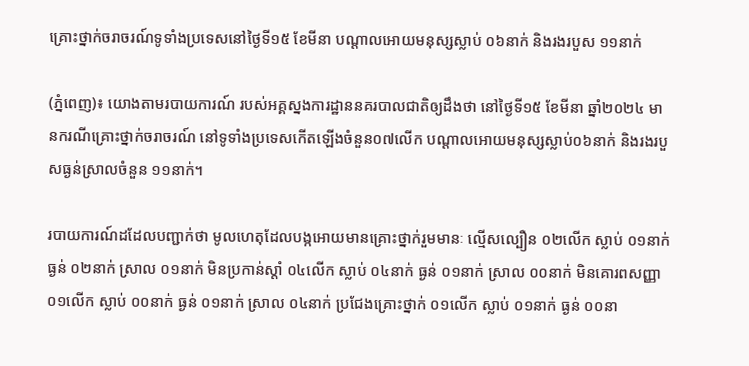គ្រោះថ្នាក់ចរាចរណ៍ទូទាំងប្រទេសនៅថ្ងៃទី១៥ ខែមីនា បណ្តាលអោយមនុស្សស្លាប់ ០៦នាក់ និងរងរបួស ១១នាក់

(ភ្នំពេញ)៖ យោងតាមរបាយការណ៍ របស់អគ្គស្នងការដ្ឋាននគរបាលជាតិឲ្យដឹងថា នៅថ្ងៃទី១៥ ខែមីនា ឆ្នាំ២០២៤ មានករណីគ្រោះថ្នាក់ចរាចរណ៍ នៅទូទាំងប្រទេសកើតឡើងចំនួន០៧លើក បណ្តាលអោយមនុស្សស្លាប់០៦នាក់ និងរងរបួសធ្ងន់ស្រាលចំនួន ១១នាក់។

របាយការណ៍ដដែលបញ្ជាក់ថា មូលហេតុដែលបង្កអោយមានគ្រោះថ្នាក់រួមមានៈ ល្មើសល្បឿន ០២លើក ស្លាប់ ០១នាក់ ធ្ងន់ ០២នាក់ ស្រាល ០១នាក់ មិនប្រកាន់ស្តាំ ០៤លើក ស្លាប់ ០៤នាក់ ធ្ងន់ ០១នាក់ ស្រាល ០០នាក់ មិនគោរពសញ្ញា ០១លើក ស្លាប់ ០០នាក់ ធ្ងន់ ០១នាក់ ស្រាល ០៤នាក់ ប្រជែងគ្រោះថ្នាក់ ០១លើក ស្លាប់ ០១នាក់ ធ្ងន់ ០០នា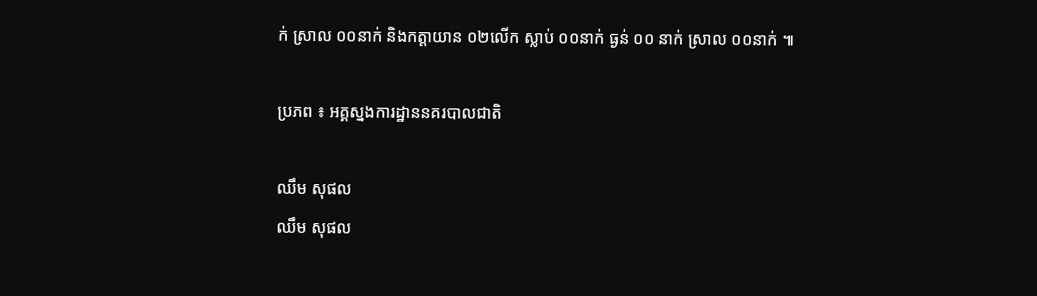ក់ ស្រាល ០០នាក់ និងកត្តាយាន ០២លើក ស្លាប់ ០០នាក់ ធ្ងន់ ០០ នាក់ ស្រាល ០០នាក់ ៕

ប្រភព ៖ អគ្គស្នងការដ្ឋាននគរបាលជាតិ

ឈឹម សុផល
ឈឹម សុផល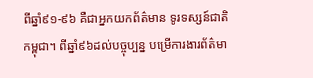ពីឆ្នាំ៩១-៩៦ គឺជាអ្នកយកព័ត៌មាន ទូរទស្សន៍ជាតិកម្ពុជា។ ពីឆ្នាំ៩៦ដល់បច្ចុប្បន្ន បម្រើការងារព័ត៌មា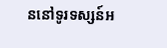ននៅទូរទស្សន៍អ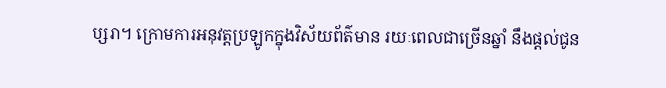ប្សរា។ ក្រោមការអនុវត្តប្រឡូកក្នុងវិស័យព័ត៌មាន រយៈពេលជាច្រើនឆ្នាំ នឹងផ្ដល់ជូន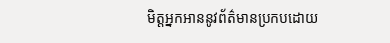មិត្តអ្នកអាននូវព័ត៌មានប្រកបដោយ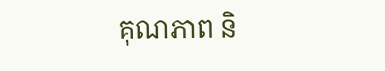គុណភាព និ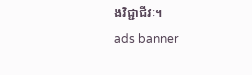ងវិជ្ជាជីវៈ។
ads banner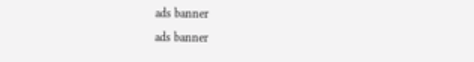ads banner
ads banner